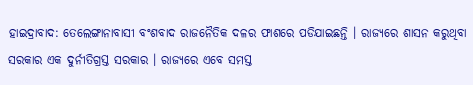ହାଇଦ୍ରାବାଦ: ତେଲେଙ୍ଗାନାବାସୀ ବଂଶବାଦ ରାଜନୈତିକ ଦଳର ଫାଶରେ ପଡିଯାଇଛନ୍ତି । ରାଜ୍ୟରେ ଶାସନ କରୁଥିବା ସରକାର ଏକ ଦୁର୍ନୀତିଗ୍ରସ୍ତ ସରକାର । ରାଜ୍ୟରେ ଏବେ ସମସ୍ତ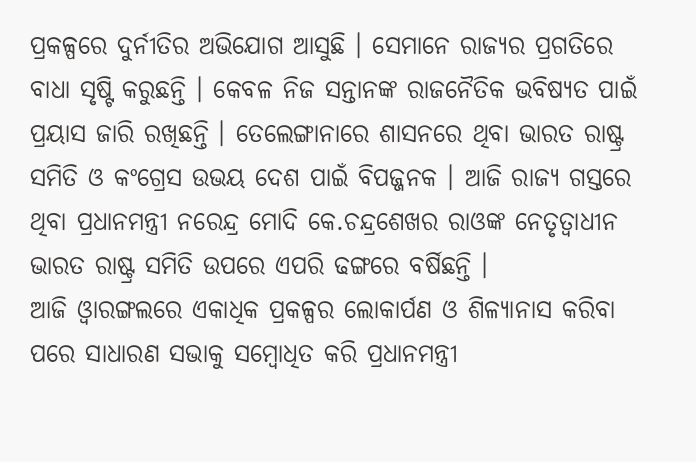ପ୍ରକଳ୍ପରେ ଦୁର୍ନୀତିର ଅଭିଯୋଗ ଆସୁଛି । ସେମାନେ ରାଜ୍ୟର ପ୍ରଗତିରେ ବାଧା ସୃଷ୍ଟି କରୁଛନ୍ତି । କେବଳ ନିଜ ସନ୍ତାନଙ୍କ ରାଜନୈତିକ ଭବିଷ୍ୟତ ପାଇଁ ପ୍ରୟାସ ଜାରି ରଖିଛନ୍ତି । ତେଲେଙ୍ଗାନାରେ ଶାସନରେ ଥିବା ଭାରତ ରାଷ୍ଟ୍ର ସମିତି ଓ କଂଗ୍ରେସ ଉଭୟ ଦେଶ ପାଇଁ ବିପଜ୍ଜନକ । ଆଜି ରାଜ୍ୟ ଗସ୍ତରେ ଥିବା ପ୍ରଧାନମନ୍ତ୍ରୀ ନରେନ୍ଦ୍ର ମୋଦି କେ.ଚନ୍ଦ୍ରଶେଖର ରାଓଙ୍କ ନେତୃତ୍ବାଧୀନ ଭାରତ ରାଷ୍ଟ୍ର ସମିତି ଉପରେ ଏପରି ଢଙ୍ଗରେ ବର୍ଷିଛନ୍ତି ।
ଆଜି ଓ୍ବାରଙ୍ଗଲରେ ଏକାଧିକ ପ୍ରକଳ୍ପର ଲୋକାର୍ପଣ ଓ ଶିଳ୍ୟାନାସ କରିବା ପରେ ସାଧାରଣ ସଭାକୁ ସମ୍ବୋଧିତ କରି ପ୍ରଧାନମନ୍ତ୍ରୀ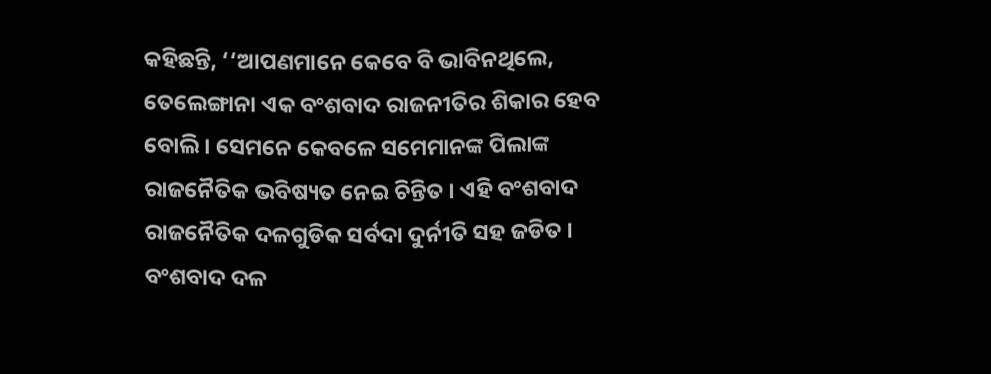କହିଛନ୍ତି, ‘‘ଆପଣମାନେ କେବେ ବି ଭାବିନଥିଲେ, ତେଲେଙ୍ଗାନା ଏକ ବଂଶବାଦ ରାଜନୀତିର ଶିକାର ହେବ ବୋଲି । ସେମନେ କେବଳେ ସମେମାନଙ୍କ ପିଲାଙ୍କ ରାଜନୈତିକ ଭବିଷ୍ୟତ ନେଇ ଚିନ୍ତିତ । ଏହି ବଂଶବାଦ ରାଜନୈତିକ ଦଳଗୁଡିକ ସର୍ବଦା ଦୁର୍ନୀତି ସହ ଜଡିତ । ବଂଶବାଦ ଦଳ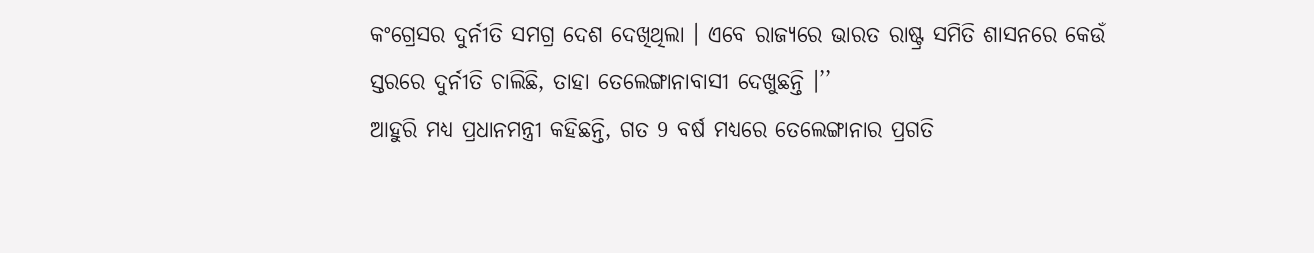କଂଗ୍ରେସର ଦୁର୍ନୀତି ସମଗ୍ର ଦେଶ ଦେଖିଥିଲା । ଏବେ ରାଜ୍ୟରେ ଭାରତ ରାଷ୍ଟ୍ର ସମିତି ଶାସନରେ କେଉଁ ସ୍ତରରେ ଦୁର୍ନୀତି ଚାଲିଛି, ତାହା ତେଲେଙ୍ଗାନାବାସୀ ଦେଖୁଛନ୍ତି ।’’
ଆହୁରି ମଧ୍ୟ ପ୍ରଧାନମନ୍ତ୍ରୀ କହିଛନ୍ତି, ଗତ 9 ବର୍ଷ ମଧ୍ୟରେ ତେଲେଙ୍ଗାନାର ପ୍ରଗତି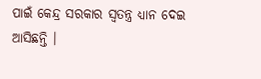ପାଇଁ କେନ୍ଦ୍ର ସରକାର ସ୍ବତନ୍ତ୍ର ଧ୍ୟାନ ଦେଇ ଆସିଛନ୍ତି ।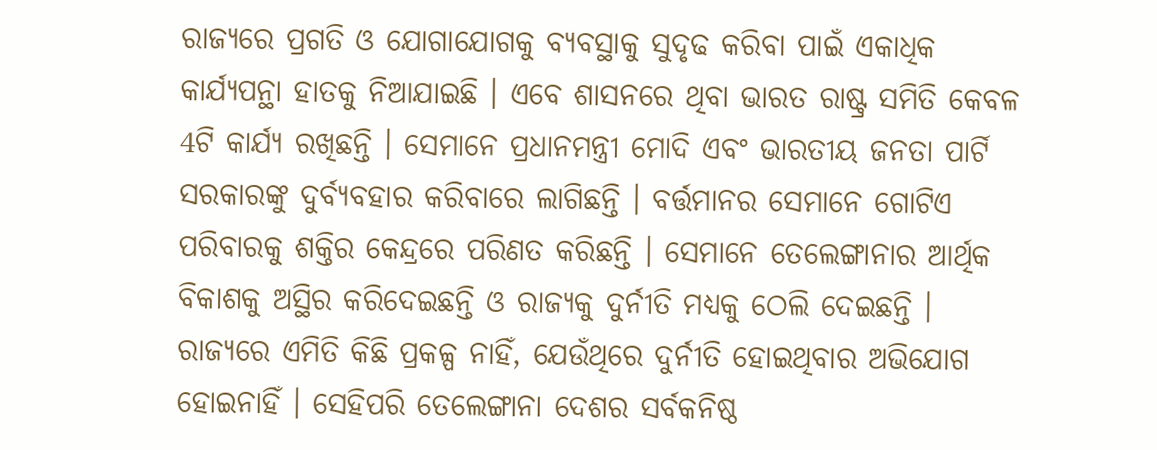ରାଜ୍ୟରେ ପ୍ରଗତି ଓ ଯୋଗାଯୋଗକୁ ବ୍ୟବସ୍ଥାକୁ ସୁଦୃଢ କରିବା ପାଇଁ ଏକାଧିକ କାର୍ଯ୍ୟପନ୍ଥା ହାତକୁ ନିଆଯାଇଛି । ଏବେ ଶାସନରେ ଥିବା ଭାରତ ରାଷ୍ଟ୍ର ସମିତି କେବଳ 4ଟି କାର୍ଯ୍ୟ ରଖିଛନ୍ତି । ସେମାନେ ପ୍ରଧାନମନ୍ତ୍ରୀ ମୋଦି ଏବଂ ଭାରତୀୟ ଜନତା ପାର୍ଟି ସରକାରଙ୍କୁ ଦୁର୍ବ୍ୟବହାର କରିବାରେ ଲାଗିଛନ୍ତି । ବର୍ତ୍ତମାନର ସେମାନେ ଗୋଟିଏ ପରିବାରକୁ ଶକ୍ତିର କେନ୍ଦ୍ରରେ ପରିଣତ କରିଛନ୍ତି । ସେମାନେ ତେଲେଙ୍ଗାନାର ଆର୍ଥିକ ବିକାଶକୁ ଅସ୍ଥିର କରିଦେଇଛନ୍ତି ଓ ରାଜ୍ୟକୁ ଦୁର୍ନୀତି ମଧ୍ଯକୁ ଠେଲି ଦେଇଛନ୍ତି । ରାଜ୍ୟରେ ଏମିତି କିଛି ପ୍ରକଳ୍ପ ନାହିଁ, ଯେଉଁଥିରେ ଦୁର୍ନୀତି ହୋଇଥିବାର ଅଭିଯୋଗ ହୋଇନାହିଁ । ସେହିପରି ତେଲେଙ୍ଗାନା ଦେଶର ସର୍ବକନିଷ୍ଠ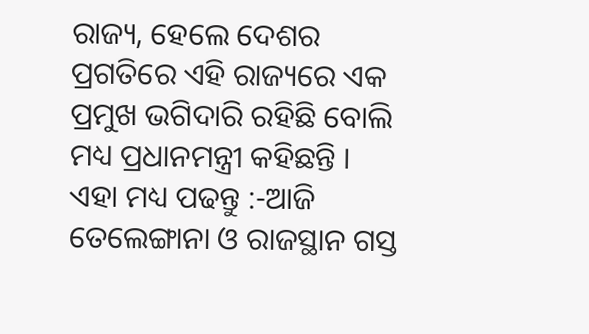ରାଜ୍ୟ, ହେଲେ ଦେଶର ପ୍ରଗତିରେ ଏହି ରାଜ୍ୟରେ ଏକ ପ୍ରମୁଖ ଭଗିଦାରି ରହିଛି ବୋଲି ମଧ୍ୟ ପ୍ରଧାନମନ୍ତ୍ରୀ କହିଛନ୍ତି ।
ଏହା ମଧ୍ୟ ପଢନ୍ତୁ :-ଆଜି ତେଲେଙ୍ଗାନା ଓ ରାଜସ୍ଥାନ ଗସ୍ତ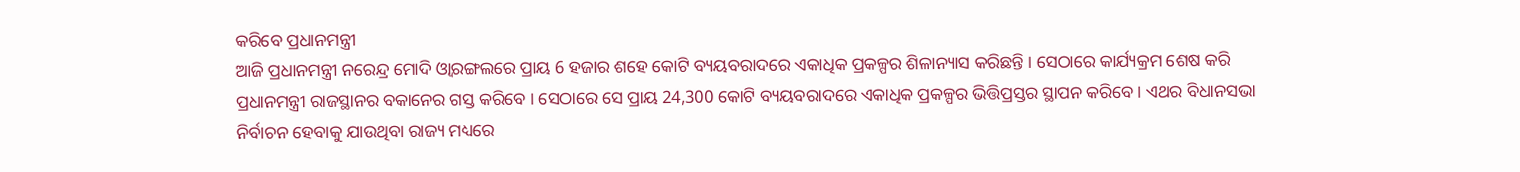କରିବେ ପ୍ରଧାନମନ୍ତ୍ରୀ
ଆଜି ପ୍ରଧାନମନ୍ତ୍ରୀ ନରେନ୍ଦ୍ର ମୋଦି ଓ୍ବାରଙ୍ଗଲରେ ପ୍ରାୟ 6 ହଜାର ଶହେ କୋଟି ବ୍ୟୟବରାଦରେ ଏକାଧିକ ପ୍ରକଳ୍ପର ଶିଳାନ୍ୟାସ କରିଛନ୍ତି । ସେଠାରେ କାର୍ଯ୍ୟକ୍ରମ ଶେଷ କରି ପ୍ରଧାନମନ୍ତ୍ରୀ ରାଜସ୍ଥାନର ବକାନେର ଗସ୍ତ କରିବେ । ସେଠାରେ ସେ ପ୍ରାୟ 24,300 କୋଟି ବ୍ୟୟବରାଦରେ ଏକାଧିକ ପ୍ରକଳ୍ପର ଭିତ୍ତିପ୍ରସ୍ତର ସ୍ଥାପନ କରିବେ । ଏଥର ବିଧାନସଭା ନିର୍ବାଚନ ହେବାକୁ ଯାଉଥିବା ରାଜ୍ୟ ମଧ୍ୟରେ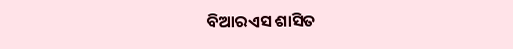ବିଆରଏସ ଶାସିତ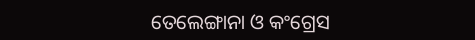ତେଲେଙ୍ଗାନା ଓ କଂଗ୍ରେସ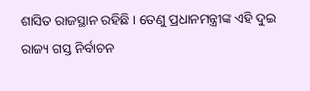ଶାସିତ ରାଜସ୍ଥାନ ରହିଛି । ତେଣୁ ପ୍ରଧାନମନ୍ତ୍ରୀଙ୍କ ଏହି ଦୁଇ ରାଜ୍ୟ ଗସ୍ତ ନିର୍ବାଚନ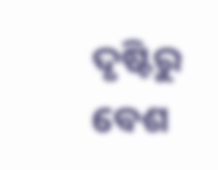ଦୃଷ୍ଟିରୁ ବେଶ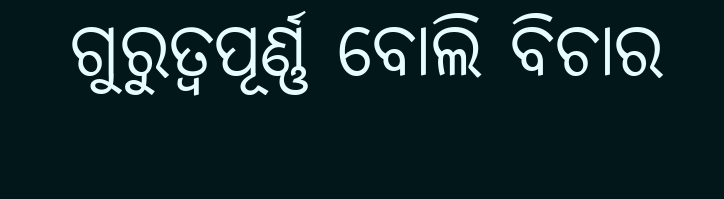ଗୁରୁତ୍ବପୂର୍ଣ୍ଣ ବୋଲି ବିଚାର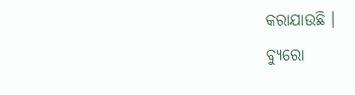କରାଯାଉଛି ।
ବ୍ୟୁରୋ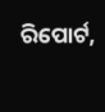ରିପୋର୍ଟ,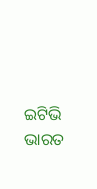ଇଟିଭି ଭାରତ